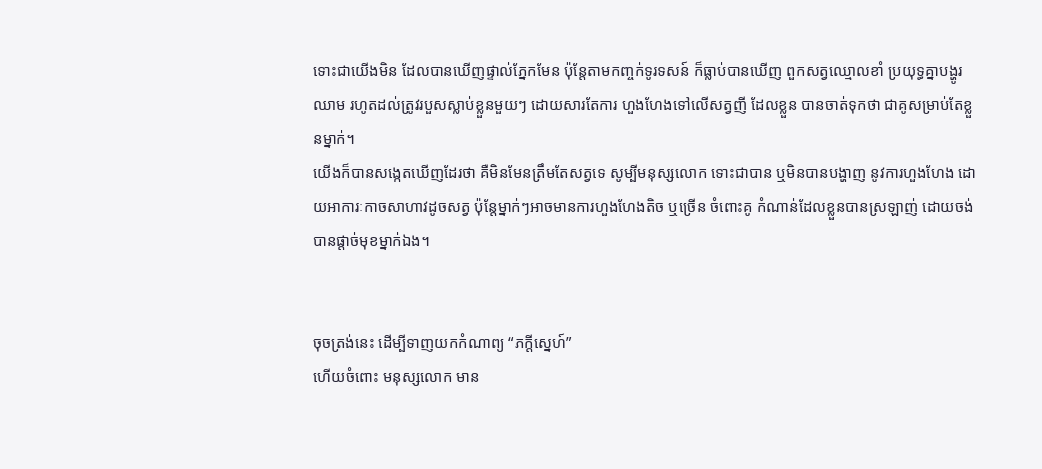ទោះជាយើងមិន ដែលបានឃើញផ្ទាល់ភ្នែកមែន ប៉ុន្តែតាមកញ្ចក់ទូរទសន៍ ក៏ធ្លាប់បានឃើញ ពួកសត្វឈ្មោលខាំ ប្រយុទ្ធគ្នាបង្ហូរឈាម រហូតដល់ត្រូវរបួសស្លាប់ខ្លួនមួយៗ ដោយសារតែការ ហួងហែងទៅលើសត្វញី ដែលខ្លួន បានចាត់ទុកថា ជាគូសម្រាប់តែខ្លួនម្នាក់។
យើងក៏បានសង្កេតឃើញដែរថា គឺមិនមែនត្រឹមតែសត្វទេ សូម្បីមនុស្សលោក ទោះជាបាន ឬមិនបានបង្ហាញ នូវការហួងហែង ដោយអាការៈកាចសាហាវដូចសត្វ ប៉ុន្តែម្នាក់ៗអាចមានការហួងហែងតិច ឬច្រើន ចំពោះគូ កំណាន់ដែលខ្លួនបានស្រឡាញ់ ដោយចង់បានផ្តាច់មុខម្នាក់ឯង។


ចុចត្រង់នេះ ដើម្បីទាញយកកំណាព្យ “ភក្តីស្នេហ៍”
ហើយចំពោះ មនុស្សលោក មាន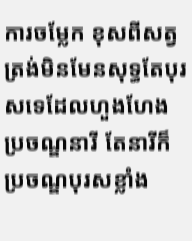ការចម្លែក ខុសពីសត្វត្រង់មិនមែនសុទ្ធតែបុរសទេដែលហួងហែងប្រចណ្ឌនារី តែនារីក៏ប្រចណ្ឌបុរសខ្លាំង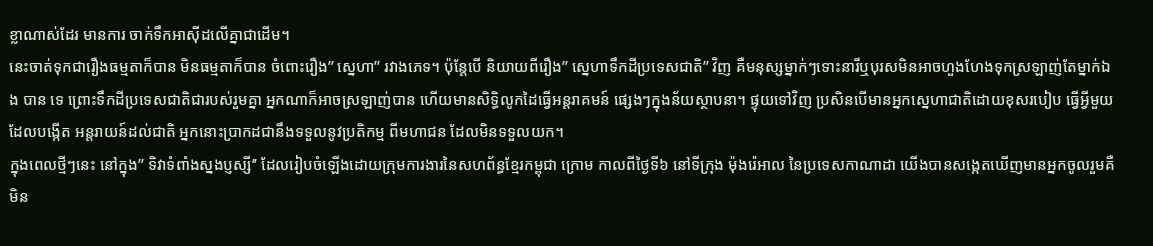ខ្លាណាស់ដែរ មានការ ចាក់ទឹកអាស៊ីដលើគ្នាជាដើម។
នេះចាត់ទុកជារឿងធម្មតាក៏បាន មិនធម្មតាក៏បាន ចំពោះរឿង’’ ស្នេហា’’ រវាងភេទ។ ប៉ុន្តែបើ និយាយពីរឿង’’ ស្នេហាទឹកដីប្រទេសជាតិ’’ វិញ គឺមនុស្សម្នាក់ៗទោះនារីឬបុរសមិនអាចហួងហែងទុកស្រឡាញ់តែម្នាក់ឯង បាន ទេ ព្រោះទឹកដីប្រទេសជាតិជារបស់រួមគ្នា អ្នកណាក៏អាចស្រឡាញ់បាន ហើយមានសិទ្ធិលូកដៃធ្វើអន្តរាគមន៍ ផ្សេងៗក្នុងន័យស្ថាបនា។ ផ្ទុយទៅវិញ ប្រសិនបើមានអ្នកស្នេហាជាតិដោយខុសរបៀប ធ្វើអ្វីមួយដែលបង្កើត អន្តរាយន៍ដល់ជាតិ អ្នកនោះប្រាកដជានឹងទទួលនូវប្រតិកម្ម ពីមហាជន ដែលមិនទទួលយក។
ក្នុងពេលថ្មីៗនេះ នៅក្នុង’’ ទិវាទំពាំងស្នងប្ញស្សី’’ ដែលរៀបចំឡើងដោយក្រុមការងារនៃសហព័ន្ធខ្មែរកម្ពុជា ក្រោម កាលពីថ្ងៃទី៦ នៅទីក្រុង ម៉ុងរ៉េអាល នៃប្រទេសកាណាដា យើងបានសង្កេតឃើញមានអ្នកចូលរួមគឺ មិន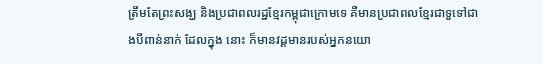ត្រឹមតែព្រះសង្ឃ និងប្រជាពលរដ្ឋខ្មែរកម្ពុជាក្រោមទេ គឺមានប្រជាពលខ្មែរជាទួទៅជាងបីពាន់នាក់ ដែលក្នុង នោះ ក៏មានវដ្តមានរបស់អ្នកនយោ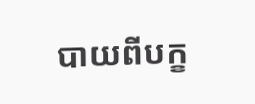បាយពីបក្ខ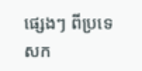ផ្សេងៗ ពីប្រទេសក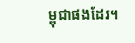ម្ពុជាផងដែរ។